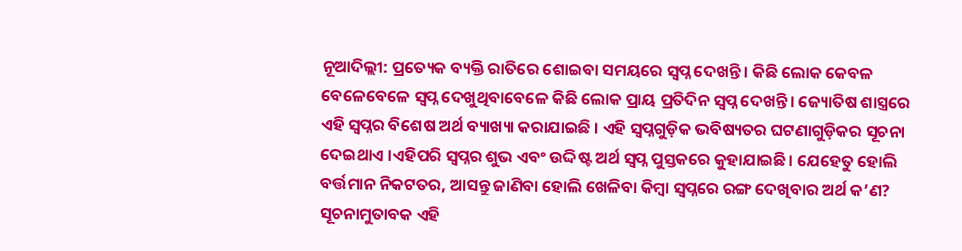ନୂଆଦିଲ୍ଲୀ: ପ୍ରତ୍ୟେକ ବ୍ୟକ୍ତି ରାତିରେ ଶୋଇବା ସମୟରେ ସ୍ୱପ୍ନ ଦେଖନ୍ତି । କିଛି ଲୋକ କେବଳ ବେଳେବେଳେ ସ୍ୱପ୍ନ ଦେଖୁଥିବାବେଳେ କିଛି ଲୋକ ପ୍ରାୟ ପ୍ରତିଦିନ ସ୍ୱପ୍ନ ଦେଖନ୍ତି। ଜ୍ୟୋତିଷ ଶାସ୍ତ୍ରରେ ଏହି ସ୍ୱପ୍ନର ବିଶେଷ ଅର୍ଥ ବ୍ୟାଖ୍ୟା କରାଯାଇଛି । ଏହି ସ୍ୱପ୍ନଗୁଡ଼ିକ ଭବିଷ୍ୟତର ଘଟଣାଗୁଡ଼ିକର ସୂଚନା ଦେଇଥାଏ ।ଏହିପରି ସ୍ୱପ୍ନର ଶୁଭ ଏବଂ ଉଦ୍ଦିଷ୍ଟ ଅର୍ଥ ସ୍ୱପ୍ନ ପୁସ୍ତକରେ କୁହାଯାଇଛି। ଯେହେତୁ ହୋଲି ବର୍ତ୍ତମାନ ନିକଟତର, ଆସନ୍ତୁ ଜାଣିବା ହୋଲି ଖେଳିବା କିମ୍ବା ସ୍ୱପ୍ନରେ ରଙ୍ଗ ଦେଖିବାର ଅର୍ଥ କ’ଣ?
ସୂଚନାମୁତାବକ ଏହି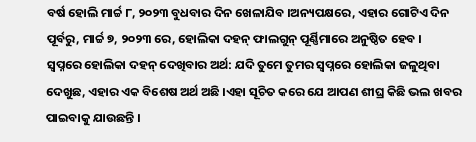ବର୍ଷ ହୋଲି ମାର୍ଚ୍ଚ ୮, ୨୦୨୩ ବୁଧବାର ଦିନ ଖେଳାଯିବ ।ଅନ୍ୟପକ୍ଷରେ, ଏହାର ଗୋଟିଏ ଦିନ ପୂର୍ବରୁ, ମାର୍ଚ୍ଚ ୭, ୨୦୨୩ ରେ, ହୋଲିକା ଦହନ୍ ଫାଲଗୁନ୍ ପୂର୍ଣ୍ଣିମାରେ ଅନୁଷ୍ଠିତ ହେବ ।
ସ୍ୱପ୍ନରେ ହୋଲିକା ଦହନ୍ ଦେଖିବାର ଅର୍ଥ: ଯଦି ତୁମେ ତୁମର ସ୍ୱପ୍ନରେ ହୋଲିକା ଜଳୁଥିବା ଦେଖୁଛ, ଏହାର ଏକ ବିଶେଷ ଅର୍ଥ ଅଛି ।ଏହା ସୂଚିତ କରେ ଯେ ଆପଣ ଶୀଘ୍ର କିଛି ଭଲ ଖବର ପାଇବାକୁ ଯାଉଛନ୍ତି ।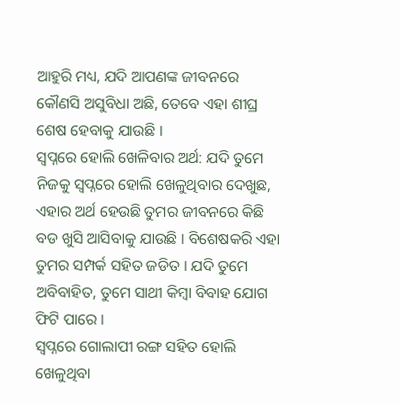ଆହୁରି ମଧ୍ୟ, ଯଦି ଆପଣଙ୍କ ଜୀବନରେ କୌଣସି ଅସୁବିଧା ଅଛି, ତେବେ ଏହା ଶୀଘ୍ର ଶେଷ ହେବାକୁ ଯାଉଛି ।
ସ୍ୱପ୍ନରେ ହୋଲି ଖେଳିବାର ଅର୍ଥ: ଯଦି ତୁମେ ନିଜକୁ ସ୍ୱପ୍ନରେ ହୋଲି ଖେଳୁଥିବାର ଦେଖୁଛ, ଏହାର ଅର୍ଥ ହେଉଛି ତୁମର ଜୀବନରେ କିଛି ବଡ ଖୁସି ଆସିବାକୁ ଯାଉଛି । ବିଶେଷକରି ଏହା ତୁମର ସମ୍ପର୍କ ସହିତ ଜଡିତ । ଯଦି ତୁମେ ଅବିବାହିତ, ତୁମେ ସାଥୀ କିମ୍ବା ବିବାହ ଯୋଗ ଫିଟି ପାରେ ।
ସ୍ୱପ୍ନରେ ଗୋଲାପୀ ରଙ୍ଗ ସହିତ ହୋଲି ଖେଳୁଥିବା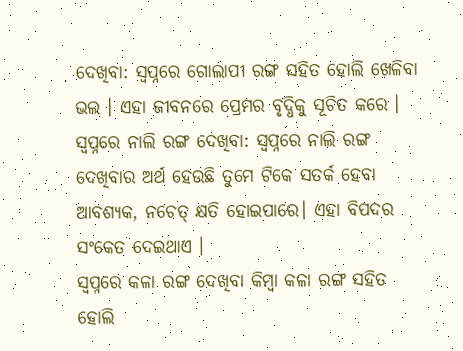ଦେଖିବା: ସ୍ୱପ୍ନରେ ଗୋଲାପୀ ରଙ୍ଗ ସହିତ ହୋଲି ଖେଳିବା ଭଲ । ଏହା ଜୀବନରେ ପ୍ରେମର ବୃଦ୍ଧିକୁ ସୂଚିତ କରେ ।
ସ୍ୱପ୍ନରେ ନାଲି ରଙ୍ଗ ଦେଖିବା: ସ୍ୱପ୍ନରେ ନାଲି ରଙ୍ଗ ଦେଖିବାର ଅର୍ଥ ହେଉଛି ତୁମେ ଟିକେ ସତର୍କ ହେବା ଆବଶ୍ୟକ, ନଚେତ୍ କ୍ଷତି ହୋଇପାରେ। ଏହା ବିପଦର ସଂକେତ ଦେଇଥାଏ ।
ସ୍ୱପ୍ନରେ କଳା ରଙ୍ଗ ଦେଖିବା କିମ୍ବା କଳା ରଙ୍ଗ ସହିତ ହୋଲି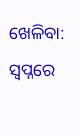ଖେଳିବା: ସ୍ୱପ୍ନରେ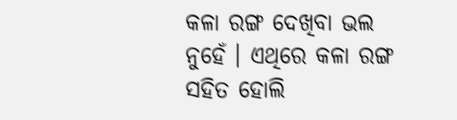କଳା ରଙ୍ଗ ଦେଖିବା ଭଲ ନୁହେଁ । ଏଥିରେ କଳା ରଙ୍ଗ ସହିତ ହୋଲି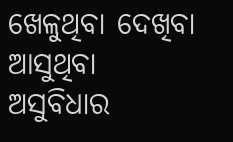ଖେଳୁଥିବା ଦେଖିବା ଆସୁଥିବା ଅସୁବିଧାର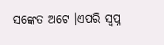ସଙ୍କେତ ଅଟେ ।ଏପରି ସ୍ୱପ୍ନ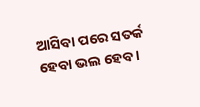ଆସିବା ପରେ ସତର୍କ ହେବା ଭଲ ହେବ ।